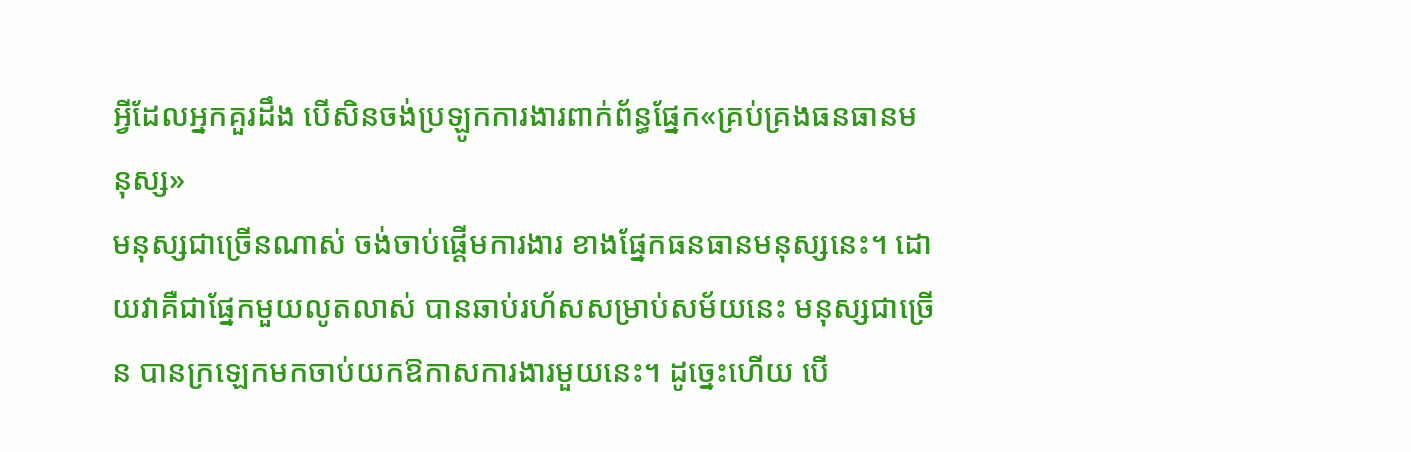អ្វីដែលអ្នកគួរដឹង បើសិនចង់ប្រឡូកការងារពាក់ព័ន្ធផ្នែក«គ្រប់គ្រងធនធានមនុស្ស»
មនុស្សជាច្រើនណាស់ ចង់ចាប់ផ្ដើមការងារ ខាងផ្នែកធនធានមនុស្សនេះ។ ដោយវាគឺជាផ្នែកមួយលូតលាស់ បានឆាប់រហ័សសម្រាប់សម័យនេះ មនុស្សជាច្រើន បានក្រឡេកមកចាប់យកឱកាសការងារមួយនេះ។ ដូច្នេះហើយ បើ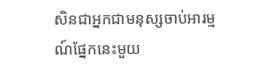សិនជាអ្នកជាមនុស្សចាប់អារម្មណ៍ផ្នែកនេះមួយ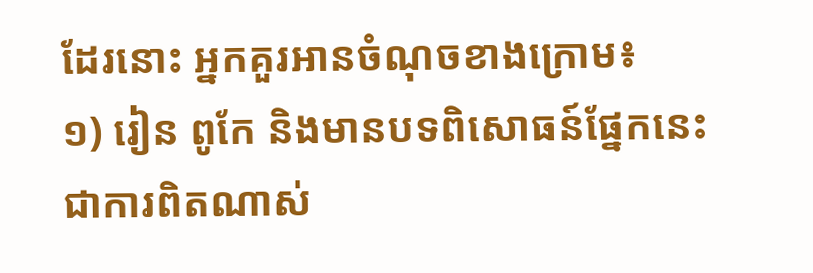ដែរនោះ អ្នកគួរអានចំណុចខាងក្រោម៖
១) រៀន ពូកែ និងមានបទពិសោធន៍ផ្នែកនេះ
ជាការពិតណាស់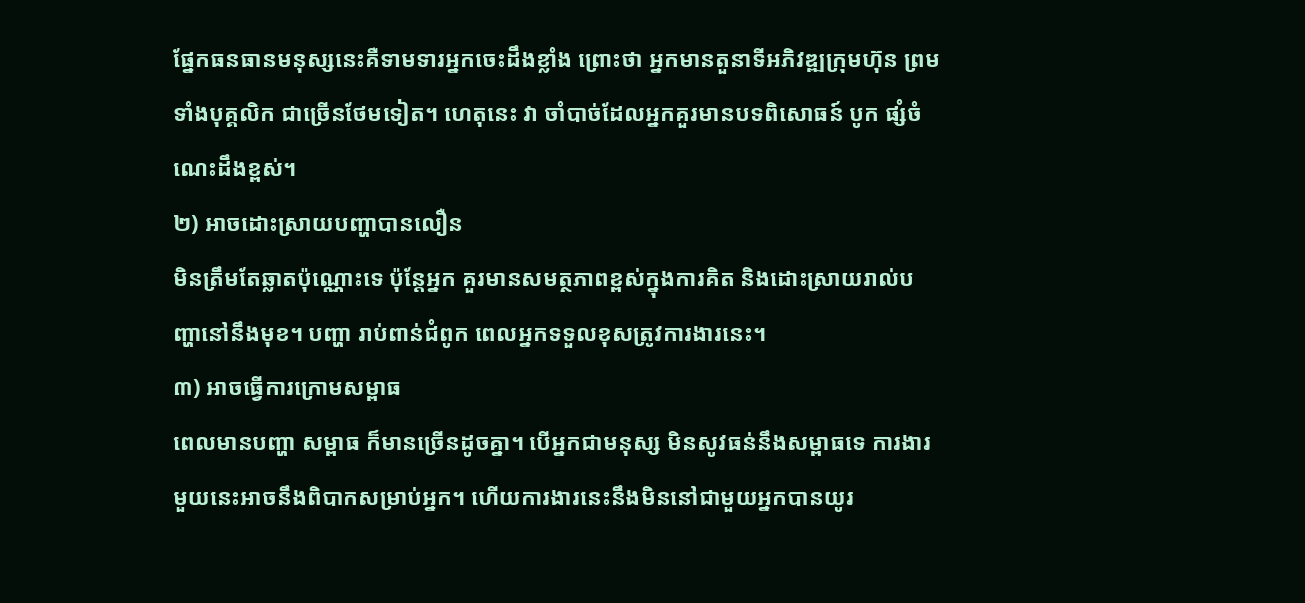ផ្នែកធនធានមនុស្សនេះគឺទាមទារអ្នកចេះដឹងខ្លាំង ព្រោះថា អ្នកមានតួនាទីអភិវឌ្ឍក្រុមហ៊ុន ព្រមទាំងបុគ្គលិក ជាច្រើនថែមទៀត។ ហេតុនេះ វា ចាំបាច់ដែលអ្នកគួរមានបទពិសោធន៍ បូក ផ្សំចំណេះដឹងខ្ពស់។
២) អាចដោះស្រាយបញ្ហាបានលឿន
មិនត្រឹមតែឆ្លាតប៉ុណ្ណោះទេ ប៉ុន្តែអ្នក គួរមានសមត្ថភាពខ្ពស់ក្នុងការគិត និងដោះស្រាយរាល់បញ្ហានៅនឹងមុខ។ បញ្ហា រាប់ពាន់ជំពូក ពេលអ្នកទទួលខុសត្រូវការងារនេះ។
៣) អាចធ្វើការក្រោមសម្ពាធ
ពេលមានបញ្ហា សម្ពាធ ក៏មានច្រើនដូចគ្នា។ បើអ្នកជាមនុស្ស មិនសូវធន់នឹងសម្ពាធទេ ការងារមួយនេះអាចនឹងពិបាកសម្រាប់អ្នក។ ហើយការងារនេះនឹងមិននៅជាមួយអ្នកបានយូរ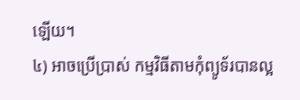ឡើយ។
៤) អាចប្រើប្រាស់ កម្មវិធីតាមកុំព្យូទ័របានល្អ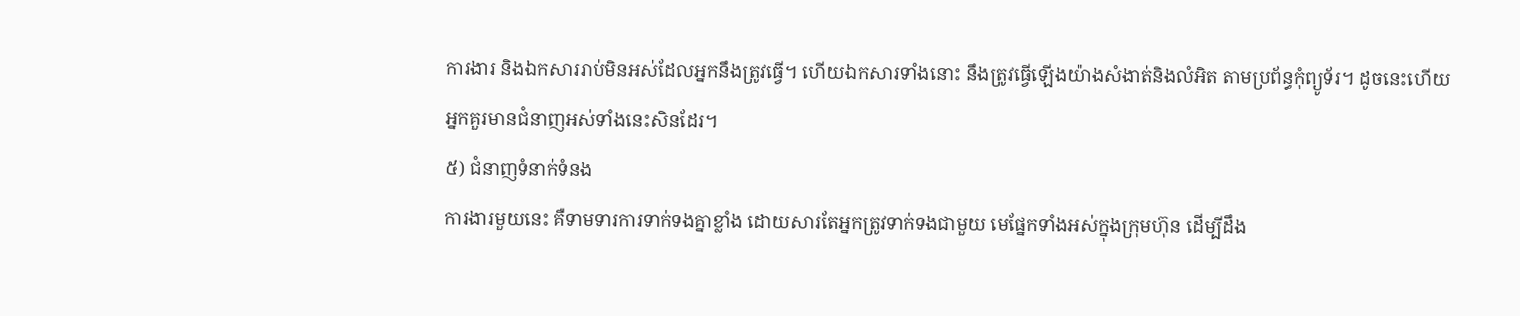ការងារ និងឯកសាររាប់មិនអស់ដែលអ្នកនឹងត្រូវធ្វើ។ ហើយឯកសារទាំងនោះ នឹងត្រូវធ្វើឡើងយ៉ាងសំងាត់និងលំអិត តាមប្រព័ន្ធកុំព្យូទ័រ។ ដូចនេះហើយអ្នកគួរមានជំនាញអស់ទាំងនេះសិនដែរ។
៥) ជំនាញទំនាក់ទំនង
ការងារមួយនេះ គឺទាមទារការទាក់ទងគ្នាខ្លាំង ដោយសារតែអ្នកត្រូវទាក់ទងជាមួយ មេផ្នែកទាំងអស់ក្នុងក្រុមហ៊ុន ដើម្បីដឹង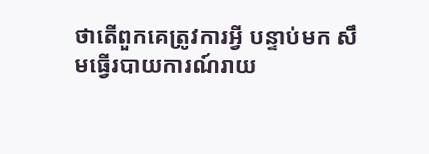ថាតើពួកគេត្រូវការអ្វី បន្ទាប់មក សឹមធ្វើរបាយការណ៍រាយ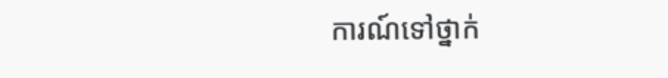ការណ៍ទៅថ្នាក់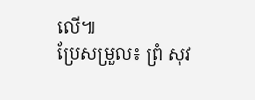លើ៕
ប្រែសម្រួល៖ ព្រំ សុវ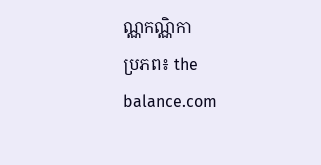ណ្ណកណ្ណិកា
ប្រភព៖ the balance.com